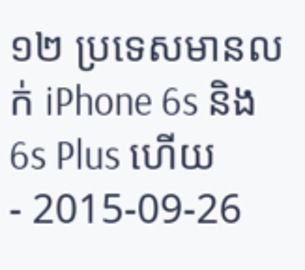១២ ប្រទេសមានលក់ iPhone 6s និង 6s Plus ហើយ
- 2015-09-26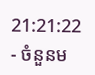21:21:22
- ចំនួនម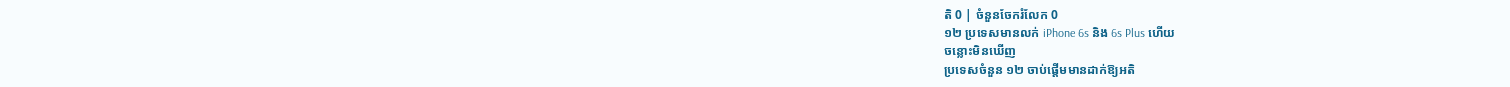តិ 0 | ចំនួនចែករំលែក 0
១២ ប្រទេសមានលក់ iPhone 6s និង 6s Plus ហើយ
ចន្លោះមិនឃើញ
ប្រទេសចំនួន ១២ ចាប់ផ្ដើមមានដាក់ឱ្យអតិ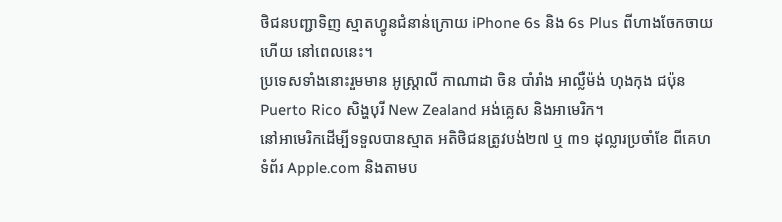ថិជនបញ្ជាទិញ ស្មាតហ្វូនជំនាន់ក្រោយ iPhone 6s និង 6s Plus ពីហាងចែកចាយហើយ នៅពេលនេះ។
ប្រទេសទាំងនោះរួមមាន អូស្ត្រាលី កាណាដា ចិន បាំរាំង អាល្លឺម៉ង់ ហុងកុង ជប៉ុន Puerto Rico សិង្ហបុរី New Zealand អង់គ្លេស និងអាមេរិក។
នៅអាមេរិកដើម្បីទទួលបានស្មាត អតិថិជនត្រូវបង់២៧ ឬ ៣១ ដុល្លារប្រចាំខែ ពីគេហទំព័រ Apple.com និងតាមប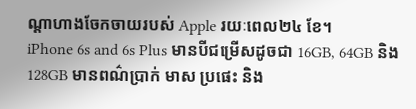ណ្ដាហាងចែកចាយរបស់ Apple រយៈពេល២៤ ខែ។
iPhone 6s and 6s Plus មានបីជម្រើសដូចជា 16GB, 64GB និង128GB មានពណ៌ប្រាក់ មាស ប្រផេះ និង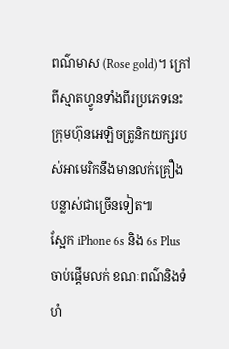ពណ៌មាស (Rose gold)។ ក្រៅពីស្មាតហ្វូនទាំងពីរប្រភេទនេះ ក្រុមហ៊ុនអេឡិចត្រូនិកយក្សរបស់អាមេរិកនឹងមានលក់គ្រឿងបន្លាស់ជាច្រើនទៀត៕
ស្អែក iPhone 6s និង 6s Plus ចាប់ផ្ដើមលក់ ខណៈពណ៌និងទំហំ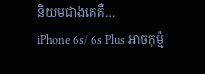និយមជាងគេគឺ…
iPhone 6s/ 6s Plus អាចកុម្ម៉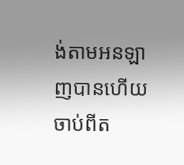ង់តាមអនឡាញបានហើយ ចាប់ពីត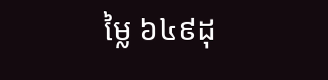ម្លៃ ៦៤៩ដុ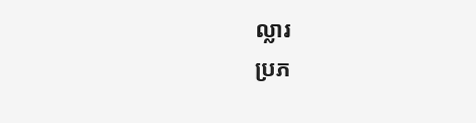ល្លារ
ប្រភ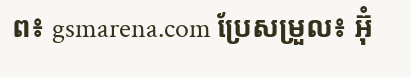ព៖ gsmarena.com ប្រែសម្រួល៖ អ៊ុំ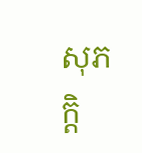សុភក្តិ